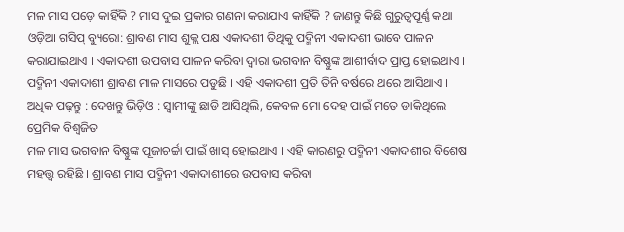ମଳ ମାସ ପଡ଼େ କାହିଁକି ? ମାସ ଦୁଇ ପ୍ରକାର ଗଣନା କରାଯାଏ କାହିଁକି ? ଜାଣନ୍ତୁ କିଛି ଗୁରୁତ୍ୱପୂର୍ଣ୍ଣ କଥା
ଓଡ଼ିଆ ଗସିପ୍ ବ୍ୟୁରୋ: ଶ୍ରାବଣ ମାସ ଶୁକ୍ଲ ପକ୍ଷ ଏକାଦଶୀ ତିଥିକୁ ପଦ୍ମିନୀ ଏକାଦଶୀ ଭାବେ ପାଳନ କରାଯାଇଥାଏ । ଏକାଦଶୀ ଉପବାସ ପାଳନ କରିବା ଦ୍ବାରା ଭଗବାନ ବିଷ୍ଣୁଙ୍କ ଆଶୀର୍ବାଦ ପ୍ରାପ୍ତ ହୋଇଥାଏ । ପଦ୍ମିନୀ ଏକାଦାଶୀ ଶ୍ରାବଣ ମାଳ ମାସରେ ପଡୁଛି । ଏହି ଏକାଦଶୀ ପ୍ରତି ତିନି ବର୍ଷରେ ଥରେ ଆସିଥାଏ ।
ଅଧିକ ପଢ଼ନ୍ତୁ : ଦେଖନ୍ତୁ ଭିଡ଼ିଓ : ସ୍ୱାମୀଙ୍କୁ ଛାଡି ଆସିଥିଲି, କେବଳ ମୋ ଦେହ ପାଇଁ ମତେ ଡାକିଥିଲେ ପ୍ରେମିକ ବିଶ୍ୱଜିତ
ମଳ ମାସ ଭଗବାନ ବିଷ୍ଣୁଙ୍କ ପୂଜାଚର୍ଚ୍ଚା ପାଇଁ ଖାସ୍ ହୋଇଥାଏ । ଏହି କାରଣରୁ ପଦ୍ମିନୀ ଏକାଦଶୀର ବିଶେଷ ମହତ୍ତ୍ୱ ରହିଛି । ଶ୍ରାବଣ ମାସ ପଦ୍ମିନୀ ଏକାଦାଶୀରେ ଉପବାସ କରିବା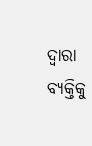ଦ୍ବାରା ବ୍ୟକ୍ତିକୁ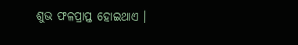ଶୁଭ ଫଳପ୍ରାପ୍ତ ହୋଇଥାଏ ।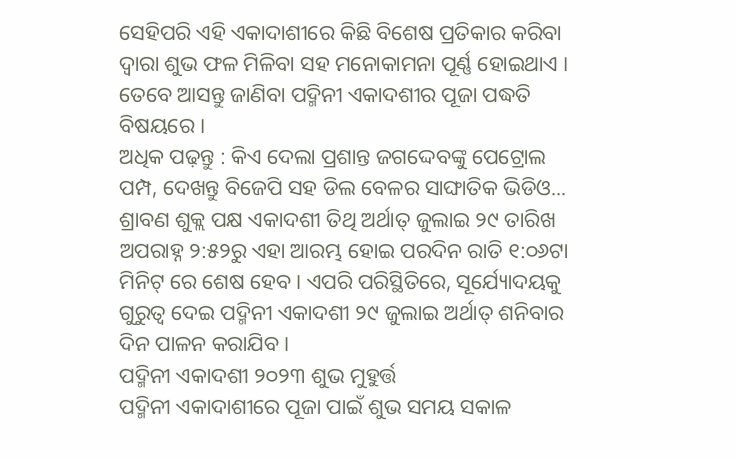ସେହିପରି ଏହି ଏକାଦାଶୀରେ କିଛି ବିଶେଷ ପ୍ରତିକାର କରିବା ଦ୍ବାରା ଶୁଭ ଫଳ ମିଳିବା ସହ ମନୋକାମନା ପୂର୍ଣ୍ଣ ହୋଇଥାଏ । ତେବେ ଆସନ୍ତୁ ଜାଣିବା ପଦ୍ମିନୀ ଏକାଦଶୀର ପୂଜା ପଦ୍ଧତି ବିଷୟରେ ।
ଅଧିକ ପଢ଼ନ୍ତୁ : କିଏ ଦେଲା ପ୍ରଶାନ୍ତ ଜଗଦ୍ଦେବଙ୍କୁ ପେଟ୍ରୋଲ ପମ୍ପ, ଦେଖନ୍ତୁ ବିଜେପି ସହ ଡିଲ ବେଳର ସାଙ୍ଘାତିକ ଭିଡିଓ...
ଶ୍ରାବଣ ଶୁକ୍ଲ ପକ୍ଷ ଏକାଦଶୀ ତିଥି ଅର୍ଥାତ୍ ଜୁଲାଇ ୨୯ ତାରିଖ ଅପରାହ୍ନ ୨:୫୨ରୁ ଏହା ଆରମ୍ଭ ହୋଇ ପରଦିନ ରାତି ୧:୦୬ଟା ମିନିଟ୍ ରେ ଶେଷ ହେବ । ଏପରି ପରିସ୍ଥିତିରେ, ସୂର୍ଯ୍ୟୋଦୟକୁ ଗୁରୁତ୍ୱ ଦେଇ ପଦ୍ମିନୀ ଏକାଦଶୀ ୨୯ ଜୁଲାଇ ଅର୍ଥାତ୍ ଶନିବାର ଦିନ ପାଳନ କରାଯିବ ।
ପଦ୍ମିନୀ ଏକାଦଶୀ ୨୦୨୩ ଶୁଭ ମୁହୁର୍ତ୍ତ
ପଦ୍ମିନୀ ଏକାଦାଶୀରେ ପୂଜା ପାଇଁ ଶୁଭ ସମୟ ସକାଳ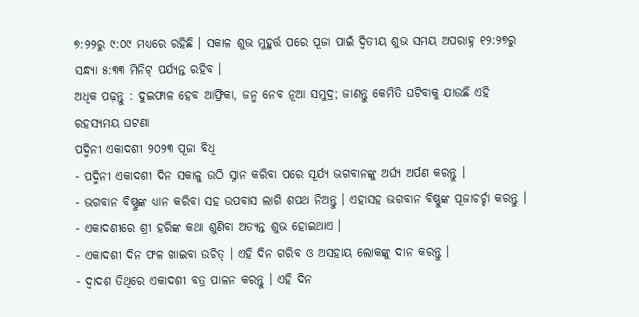୭:୨୨ରୁ ୯:୦୯ ମଧ୍ୟରେ ରହିଛି । ସକାଳ ଶୁଭ ମୁହୁର୍ତ୍ତ ପରେ ପୂଜା ପାଇଁ ଦ୍ୱିତୀୟ ଶୁଭ ସମୟ ଅପରାହ୍ନ ୧୨:୨୭ରୁ ସନ୍ଧ୍ୟା ୫:୩୩ ମିନିଟ୍ ପର୍ଯ୍ୟନ୍ତ ରହିବ ।
ଅଧିକ ପଢ଼ନ୍ତୁ : ଦୁଇଫାଳ ହେବ ଆଫ୍ରିକା, ଜନ୍ମ ନେବ ନୂଆ ସମୁଦ୍ର; ଜାଣନ୍ତୁ କେମିତି ଘଟିବାକୁ ଯାଉଛି ଏହି ରହସ୍ୟମୟ ଘଟଣା
ପଦ୍ମିନୀ ଏକାଦଶୀ ୨୦୨୩ ପୂଜା ବିଧି
- ପଦ୍ମିନୀ ଏକାଦଶୀ ଦିନ ସକାଳୁ ଉଠି ସ୍ନାନ କରିବା ପରେ ସୂର୍ଯ୍ୟ ଭଗବାନଙ୍କୁ ଅର୍ଘ୍ୟ ଅର୍ପଣ କରନ୍ତୁ ।
- ଭଗବାନ ବିଷ୍ଣୁଙ୍କ ଧ୍ୟାନ କରିବା ସହ ଉପବାସ ଲାଗି ଶପଥ ନିଅନ୍ତୁ । ଏହାସହ ଭଗବାନ ବିଷ୍ଣୁଙ୍କ ପୂଜାଚର୍ଚ୍ଚା କରନ୍ତୁ ।
- ଏକାଦଶୀରେ ଶ୍ରୀ ହରିଙ୍କ କଥା ଶୁଣିବା ଅତ୍ୟନ୍ତ ଶୁଭ ହୋଇଥାଏ ।
- ଏକାଦଶୀ ଦିନ ଫଳ ଖାଇବା ଉଚିତ୍ । ଏହି ଦିନ ଗରିବ ଓ ଅସହାୟ ଲୋକଙ୍କୁ ଦାନ କରନ୍ତୁ ।
- ଦ୍ୱାଦଶ ତିଥିରେ ଏକାଦଶୀ ବତ୍ର ପାଳନ କରନ୍ତୁ । ଏହି ଦିନ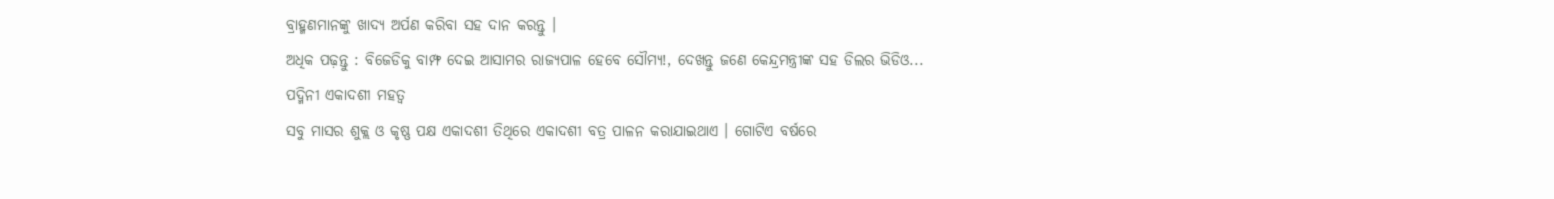ବ୍ରାହ୍ମଣମାନଙ୍କୁ ଖାଦ୍ୟ ଅର୍ପଣ କରିବା ସହ ଦାନ କରନ୍ତୁ ।
ଅଧିକ ପଢ଼ନ୍ତୁ : ବିଜେଡିକୁ ବାମ୍ଫ ଦେଇ ଆସାମର ରାଜ୍ୟପାଳ ହେବେ ସୌମ୍ୟ!, ଦେଖନ୍ତୁ ଜଣେ କେନ୍ଦ୍ରମନ୍ତ୍ରୀଙ୍କ ସହ ଡିଲର ଭିଡିଓ...
ପଦ୍ମିନୀ ଏକାଦଶୀ ମହତ୍ବ
ସବୁ ମାସର ଶୁକ୍ଲ ଓ କୃଷ୍ଣ ପକ୍ଷ ଏକାଦଶୀ ତିଥିରେ ଏକାଦଶୀ ବତ୍ର ପାଳନ କରାଯାଇଥାଏ । ଗୋଟିଏ ବର୍ଷରେ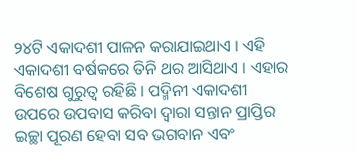୨୪ଟି ଏକାଦଶୀ ପାଳନ କରାଯାଇଥାଏ । ଏହି ଏକାଦଶୀ ବର୍ଷକରେ ତିନି ଥର ଆସିଥାଏ । ଏହାର ବିଶେଷ ଗୁରୁତ୍ୱ ରହିଛି । ପଦ୍ମିନୀ ଏକାଦଶୀ ଉପରେ ଉପବାସ କରିବା ଦ୍ବାରା ସନ୍ତାନ ପ୍ରାପ୍ତିର ଇଚ୍ଛା ପୂରଣ ହେବା ସବ ଭଗବାନ ଏବଂ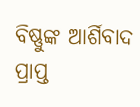ବିଷ୍ଣୁଙ୍କ ଆର୍ଶିବାଦ ପ୍ରାପ୍ତ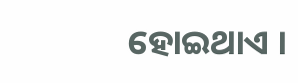ହୋଇଥାଏ ।